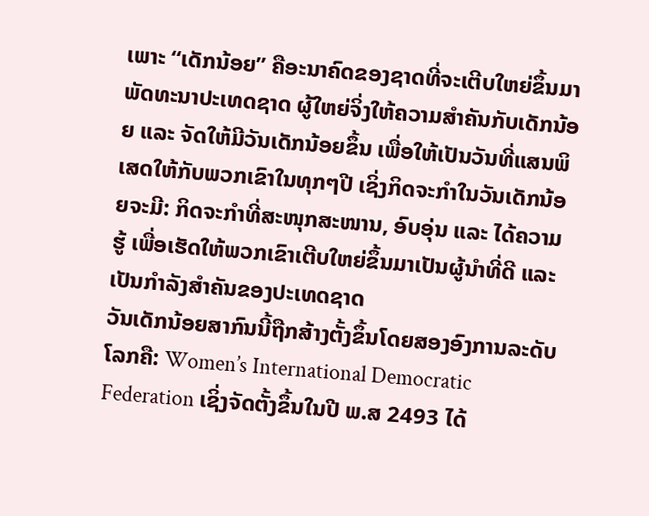ເພາະ “ເດັກນ້ອຍ” ຄືອະນາຄົດຂອງຊາດທີ່ຈະເຕີບໃຫຍ່ຂຶ້ນມາພັດທະນາປະເທດຊາດ ຜູ້ໃຫຍ່ຈິ່ງໃຫ້ຄວາມສຳຄັນກັບເດັກນ້ອຍ ແລະ ຈັດໃຫ້ມີວັນເດັກນ້ອຍຂຶ້ນ ເພື່ອໃຫ້ເປັນວັນທີ່ແສນພິເສດໃຫ້ກັບພວກເຂົາໃນທຸກໆປີ ເຊິ່ງກິດຈະກຳໃນວັນເດັກນ້ອຍຈະມີ: ກິດຈະກຳທີ່ສະໜຸກສະໜານ, ອົບອຸ່ນ ແລະ ໄດ້ຄວາມຮູ້ ເພື່ອເຮັດໃຫ້ພວກເຂົາເຕີບໃຫຍ່ຂຶ້ນມາເປັນຜູ້ນຳທີ່ດີ ແລະ ເປັນກຳລັງສຳຄັນຂອງປະເທດຊາດ
ວັນເດັກນ້ອຍສາກົນນີ້ຖືກສ້າງຕັ້ງຂຶ້ນໂດຍສອງອົງການລະດັບໂລກຄື: Women’s International Democratic Federation ເຊິ່ງຈັດຕັ້ງຂຶ້ນໃນປີ ພ.ສ 2493 ໄດ້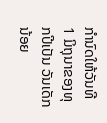ກຳນົດໃຫ້ວັນທີ 1 ມິຖຸນາຂອງທຸກປີເປັນ ວັນເດັກນ້ອຍ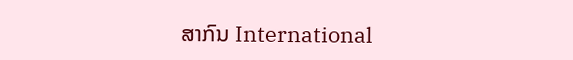ສາກົນ International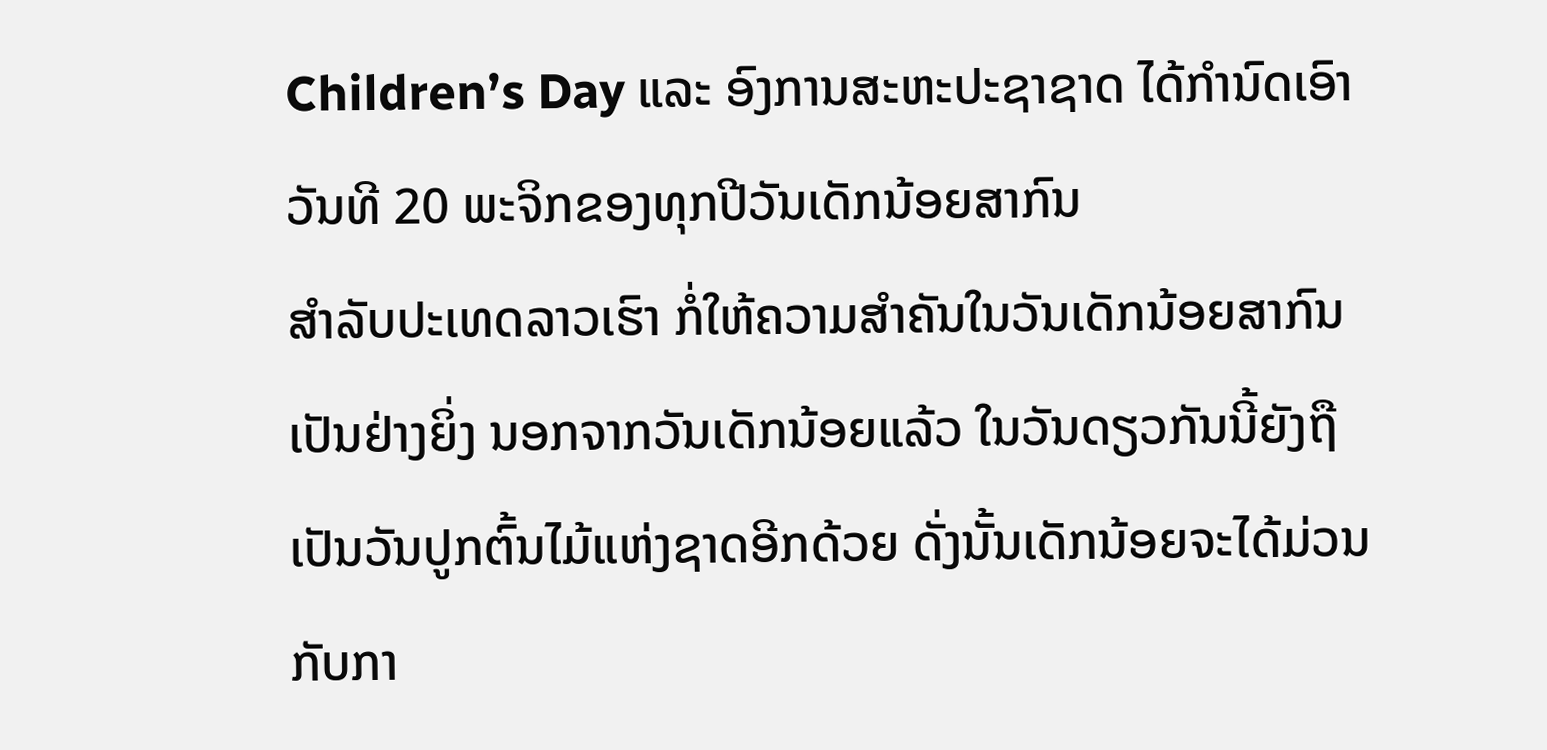Children’s Day ແລະ ອົງການສະຫະປະຊາຊາດ ໄດ້ກຳນົດເອົາວັນທີ 20 ພະຈິກຂອງທຸກປີວັນເດັກນ້ອຍສາກົນ
ສຳລັບປະເທດລາວເຮົາ ກໍ່ໃຫ້ຄວາມສຳຄັນໃນວັນເດັກນ້ອຍສາກົນເປັນຢ່າງຍິ່ງ ນອກຈາກວັນເດັກນ້ອຍແລ້ວ ໃນວັນດຽວກັນນີ້ຍັງຖືເປັນວັນປູກຕົ້ນໄມ້ແຫ່ງຊາດອີກດ້ວຍ ດັ່ງນັ້ນເດັກນ້ອຍຈະໄດ້ມ່ວນກັບກາ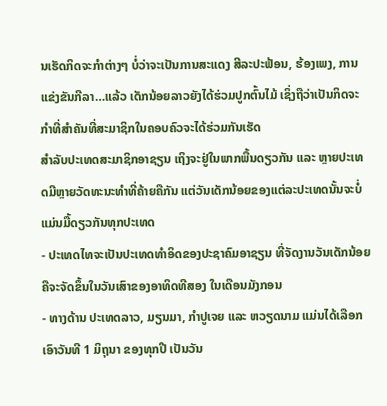ນເຮັດກິດຈະກຳຕ່າງໆ ບໍ່ວ່າຈະເປັນການສະແດງ ສີລະປະຟ້ອນ, ຮ້ອງເພງ, ການແຂ່ງຂັນກີລາ…ແລ້ວ ເດັກນ້ອຍລາວຍັງໄດ້ຮ່ວມປູກຕົ້ນໄມ້ ເຊິ່ງຖືວ່າເປັນກິດຈະກຳທີ່ສຳຄັນທີ່ສະມາຊິກໃນຄອບຄົວຈະໄດ້ຮ່ວມກັນເຮັດ
ສຳລັບປະເທດສະມາຊິກອາຊຽນ ເຖິງຈະຢູ່ໃນພາກພື້ນດຽວກັນ ແລະ ຫຼາຍປະເທດມີຫຼາຍວັດທະນະທຳທີ່ຄ້າຍຄືກັນ ແຕ່ວັນເດັກນ້ອຍຂອງແຕ່ລະປະເທດນັ້ນຈະບໍ່ແມ່ນມື້ດຽວກັນທຸກປະເທດ
- ປະເທດໄທຈະເປັນປະເທດທຳອິດຂອງປະຊາຄົມອາຊຽນ ທີ່ຈັດງານວັນເດັກນ້ອຍຄືຈະຈັດຂຶ້ນໃນວັນເສົາຂອງອາທິດທີສອງ ໃນເດືອນມັງກອນ
- ທາງດ້ານ ປະເທດລາວ, ມຽນມາ, ກຳປູເຈຍ ແລະ ຫວຽດນາມ ແມ່ນໄດ້ເລືອກເອົາວັນທີ 1 ມິຖຸນາ ຂອງທຸກປີ ເປັນວັນ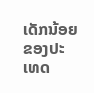ເດັກນ້ອຍຂອງປະເທດ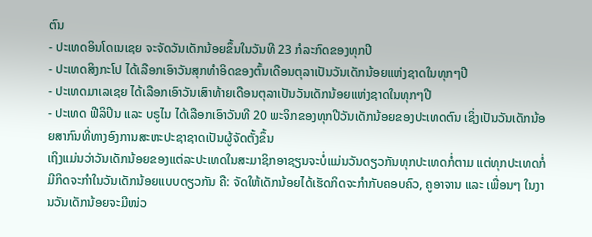ຕົນ
- ປະເທດອິນໂດເນເຊຍ ຈະຈັດວັນເດັກນ້ອຍຂຶ້ນໃນວັນທີ 23 ກໍລະກົດຂອງທຸກປີ
- ປະເທດສິງກະໂປ ໄດ້ເລືອກເອົາວັນສຸກທຳອິດຂອງຕົ້ນເດືອນຕຸລາເປັນວັນເດັກນ້ອຍແຫ່ງຊາດໃນທຸກໆປີ
- ປະເທດມາເລເຊຍ ໄດ້ເລືອກເອົາວັນເສົາທ້າຍເດືອນຕຸລາເປັນວັນເດັກນ້ອຍແຫ່ງຊາດໃນທຸກໆປີ
- ປະເທດ ຟີລິປິນ ແລະ ບຣູໄນ ໄດ້ເລືອກເອົາວັນທີ 20 ພະຈິກຂອງທຸກປີວັນເດັກນ້ອຍຂອງປະເທດຕົນ ເຊິ່ງເປັນວັນເດັກນ້ອຍສາກົນທີ່ທາງອົງການສະຫະປະຊາຊາດເປັນຜູ້ຈັດຕັ້ງຂຶ້ນ
ເຖິງແມ່ນວ່າວັນເດັກນ້ອຍຂອງແຕ່ລະປະເທດໃນສະມາຊິກອາຊຽນຈະບໍ່ແມ່ນວັນດຽວກັນທຸກປະເທດກໍ່ຕາມ ແຕ່ທຸກປະເທດກໍ່ມີກິດຈະກຳໃນວັນເດັກນ້ອຍແບບດຽວກັນ ຄື: ຈັດໃຫ້ເດັກນ້ອຍໄດ້ເຮັດກິດຈະກຳກັບຄອບຄົວ, ຄູອາຈານ ແລະ ເພື່ອນໆ ໃນງານວັນເດັກນ້ອຍຈະມີໜ່ວ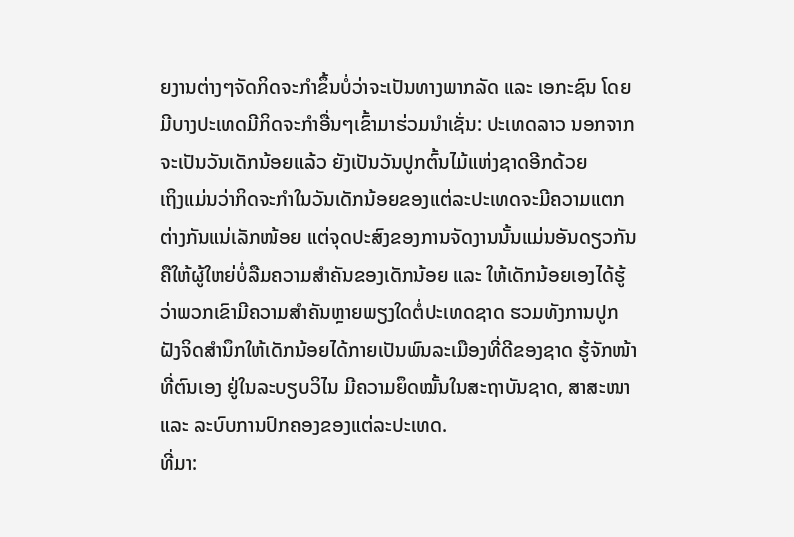ຍງານຕ່າງໆຈັດກິດຈະກຳຂຶ້ນບໍ່ວ່າຈະເປັນທາງພາກລັດ ແລະ ເອກະຊົນ ໂດຍມີບາງປະເທດມີກິດຈະກຳອື່ນໆເຂົ້າມາຮ່ວມນຳເຊັ່ນ: ປະເທດລາວ ນອກຈາກຈະເປັນວັນເດັກນ້ອຍແລ້ວ ຍັງເປັນວັນປູກຕົ້ນໄມ້ແຫ່ງຊາດອີກດ້ວຍ
ເຖິງແມ່ນວ່າກິດຈະກຳໃນວັນເດັກນ້ອຍຂອງແຕ່ລະປະເທດຈະມີຄວາມແຕກຕ່າງກັນແນ່ເລັກໜ້ອຍ ແຕ່ຈຸດປະສົງຂອງການຈັດງານນັ້ນແມ່ນອັນດຽວກັນ ຄືໃຫ້ຜູ້ໃຫຍ່ບໍ່ລືມຄວາມສຳຄັນຂອງເດັກນ້ອຍ ແລະ ໃຫ້ເດັກນ້ອຍເອງໄດ້ຮູ້ວ່າພວກເຂົາມີຄວາມສຳຄັນຫຼາຍພຽງໃດຕໍ່ປະເທດຊາດ ຮວມທັງການປູກຝັງຈິດສຳນຶກໃຫ້ເດັກນ້ອຍໄດ້ກາຍເປັນພົນລະເມືອງທີ່ດີຂອງຊາດ ຮູ້ຈັກໜ້າທີ່ຕົນເອງ ຢູ່ໃນລະບຽບວິໄນ ມີຄວາມຍຶດໝັ້ນໃນສະຖາບັນຊາດ, ສາສະໜາ ແລະ ລະບົບການປົກຄອງຂອງແຕ່ລະປະເທດ.
ທີ່ມາ: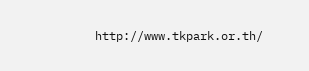http://www.tkpark.or.th/